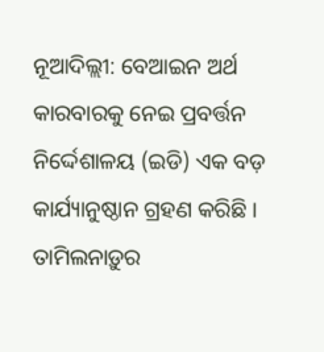ନୂଆଦିଲ୍ଲୀ: ବେଆଇନ ଅର୍ଥ କାରବାରକୁ ନେଇ ପ୍ରବର୍ତ୍ତନ ନିର୍ଦ୍ଦେଶାଳୟ (ଇଡି) ଏକ ବଡ଼ କାର୍ଯ୍ୟାନୁଷ୍ଠାନ ଗ୍ରହଣ କରିଛି । ତାମିଲନାଡ଼ୁର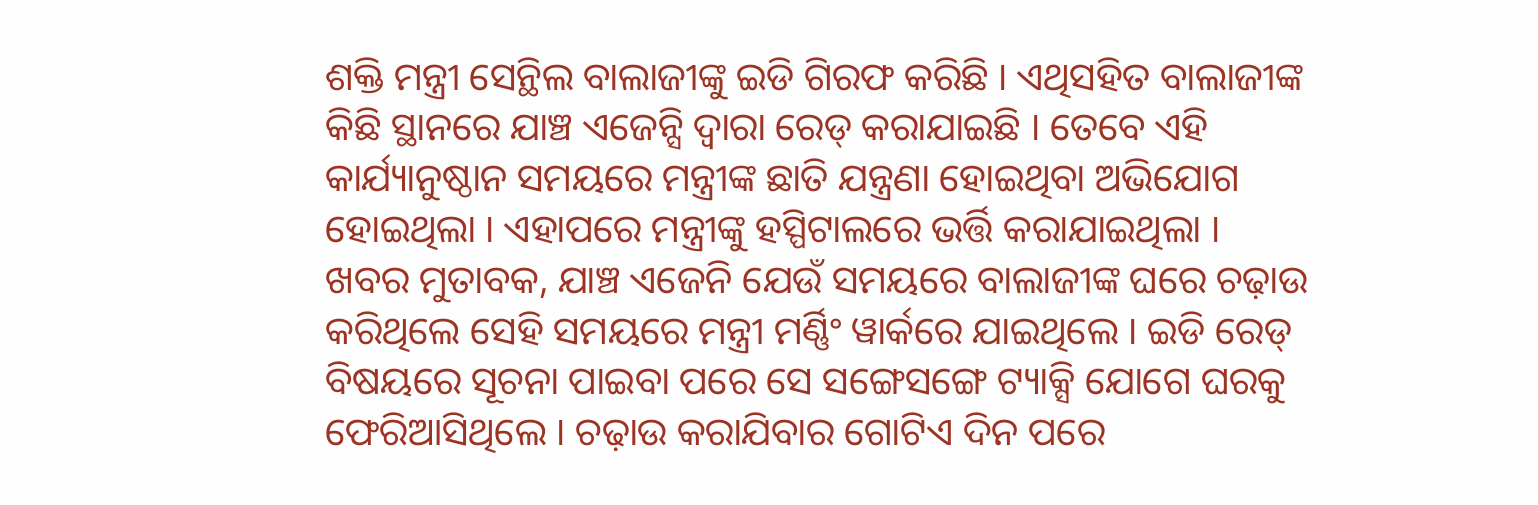ଶକ୍ତି ମନ୍ତ୍ରୀ ସେନ୍ଥିଲ ବାଲାଜୀଙ୍କୁ ଇଡି ଗିରଫ କରିଛି । ଏଥିସହିତ ବାଲାଜୀଙ୍କ କିଛି ସ୍ଥାନରେ ଯାଞ୍ଚ ଏଜେନ୍ସି ଦ୍ୱାରା ରେଡ୍ କରାଯାଇଛି । ତେବେ ଏହି କାର୍ଯ୍ୟାନୁଷ୍ଠାନ ସମୟରେ ମନ୍ତ୍ରୀଙ୍କ ଛାତି ଯନ୍ତ୍ରଣା ହୋଇଥିବା ଅଭିଯୋଗ ହୋଇଥିଲା । ଏହାପରେ ମନ୍ତ୍ରୀଙ୍କୁ ହସ୍ପିଟାଲରେ ଭର୍ତ୍ତି କରାଯାଇଥିଲା ।
ଖବର ମୁତାବକ, ଯାଞ୍ଚ ଏଜେନି ଯେଉଁ ସମୟରେ ବାଲାଜୀଙ୍କ ଘରେ ଚଢ଼ାଉ କରିଥିଲେ ସେହି ସମୟରେ ମନ୍ତ୍ରୀ ମର୍ଣ୍ଣିଂ ୱାର୍କରେ ଯାଇଥିଲେ । ଇଡି ରେଡ୍ ବିଷୟରେ ସୂଚନା ପାଇବା ପରେ ସେ ସଙ୍ଗେସଙ୍ଗେ ଟ୍ୟାକ୍ସି ଯୋଗେ ଘରକୁ ଫେରିଆସିଥିଲେ । ଚଢ଼ାଉ କରାଯିବାର ଗୋଟିଏ ଦିନ ପରେ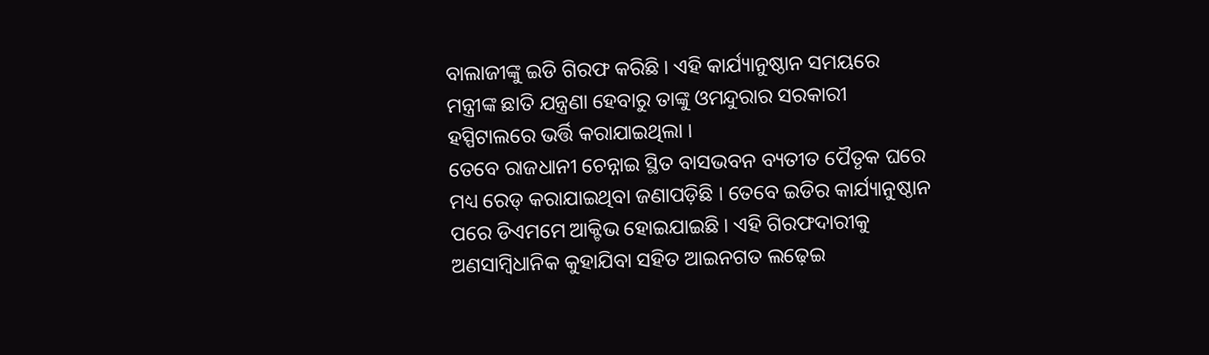ବାଲାଜୀଙ୍କୁ ଇଡି ଗିରଫ କରିଛି । ଏହି କାର୍ଯ୍ୟାନୁଷ୍ଠାନ ସମୟରେ ମନ୍ତ୍ରୀଙ୍କ ଛାତି ଯନ୍ତ୍ରଣା ହେବାରୁ ତାଙ୍କୁ ଓମନ୍ଦୁରାର ସରକାରୀ ହସ୍ପିଟାଲରେ ଭର୍ତ୍ତି କରାଯାଇଥିଲା ।
ତେବେ ରାଜଧାନୀ ଚେନ୍ନାଇ ସ୍ଥିତ ବାସଭବନ ବ୍ୟତୀତ ପୈତୃକ ଘରେ ମଧ୍ୟ ରେଡ୍ କରାଯାଇଥିବା ଜଣାପଡ଼ିଛି । ତେବେ ଇଡିର କାର୍ଯ୍ୟାନୁଷ୍ଠାନ ପରେ ଡିଏମମେ ଆକ୍ଟିଭ ହୋଇଯାଇଛି । ଏହି ଗିରଫଦାରୀକୁ ଅଣସାମ୍ବିଧାନିକ କୁହାଯିବା ସହିତ ଆଇନଗତ ଲଢ଼େଇ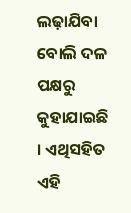ଲଢ଼ାଯିବା ବୋଲି ଦଳ ପକ୍ଷରୁ କୁହାଯାଇଛି । ଏଥିସହିତ ଏହି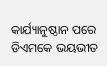କାର୍ଯ୍ୟାନୁଷ୍ଠାନ ପରେ ଡିଏମକେ ଭୟଭୀତ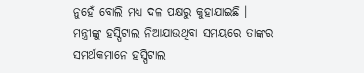ନୁହେଁ ବୋଲି ମଧ୍ୟ ଦଳ ପକ୍ଷରୁ କୁହାଯାଇଛି । ମନ୍ତ୍ରୀଙ୍କୁ ହସ୍ପିଟାଲ ନିଆଯାଉଥିବା ସମୟରେ ତାଙ୍କର ସମର୍ଥକମାନେ ହସ୍ପିଟାଲ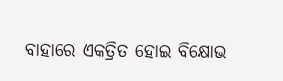ବାହାରେ ଏକତ୍ରିତ ହୋଇ ବିକ୍ଷୋଭ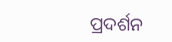ପ୍ରଦର୍ଶନ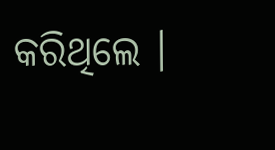କରିଥିଲେ ।